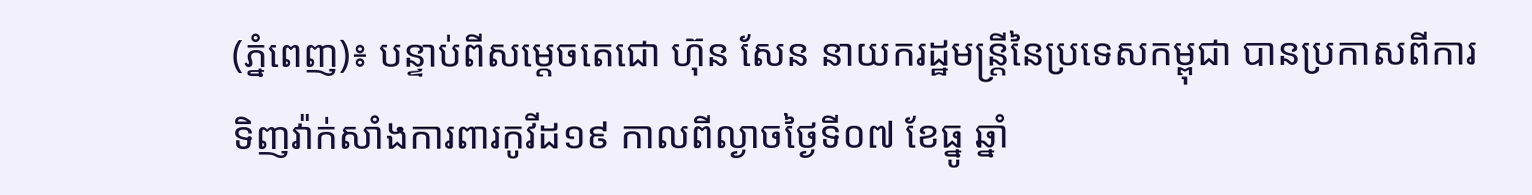(ភ្នំពេញ)៖ បន្ទាប់ពីសម្តេចតេជោ ហ៊ុន សែន នាយករដ្ឋមន្ត្រីនៃប្រទេសកម្ពុជា បានប្រកាសពីការទិញវ៉ាក់សាំងការពារកូវីដ១៩ កាលពីល្ងាចថ្ងៃទី០៧ ខែធ្នូ ឆ្នាំ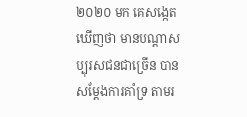២០២០ មក គេសង្កេតឃើញថា មានបណ្តាសប្បុរសជនជាច្រើន បានសម្តែងការគាំទ្រ តាមរ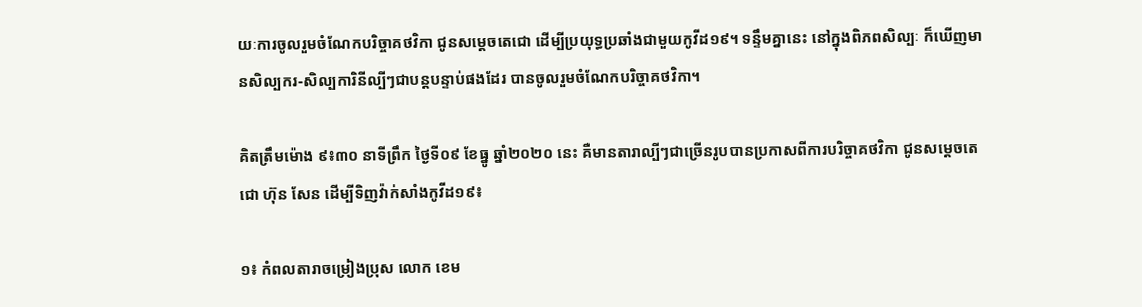យៈការចូលរួមចំណែកបរិច្ចាគថវិកា ជូនសម្តេចតេជោ ដើម្បីប្រយុទ្ធប្រឆាំងជាមួយកូវីដ១៩។ ទន្ទឹមគ្នានេះ នៅក្នុងពិភពសិល្បៈ ក៏ឃើញមានសិល្បករ-សិល្បការិនីល្បីៗជាបន្តបន្ទាប់ផងដែរ បានចូលរួមចំណែកបរិច្ចាគថវិកា។

គិតត្រឹមម៉ោង ៩៖៣០ នាទីព្រឹក ថ្ងៃទី០៩ ខែធ្នូ ឆ្នាំ២០២០ នេះ គឺមានតារាល្បីៗជាច្រើនរូបបានប្រកាសពីការបរិច្ចាគថវិកា ជូនសម្តេចតេជោ ហ៊ុន សែន ដើម្បីទិញវ៉ាក់សាំងកូវីដ១៩៖

១៖ កំពលតារាចម្រៀងប្រុស លោក ខេម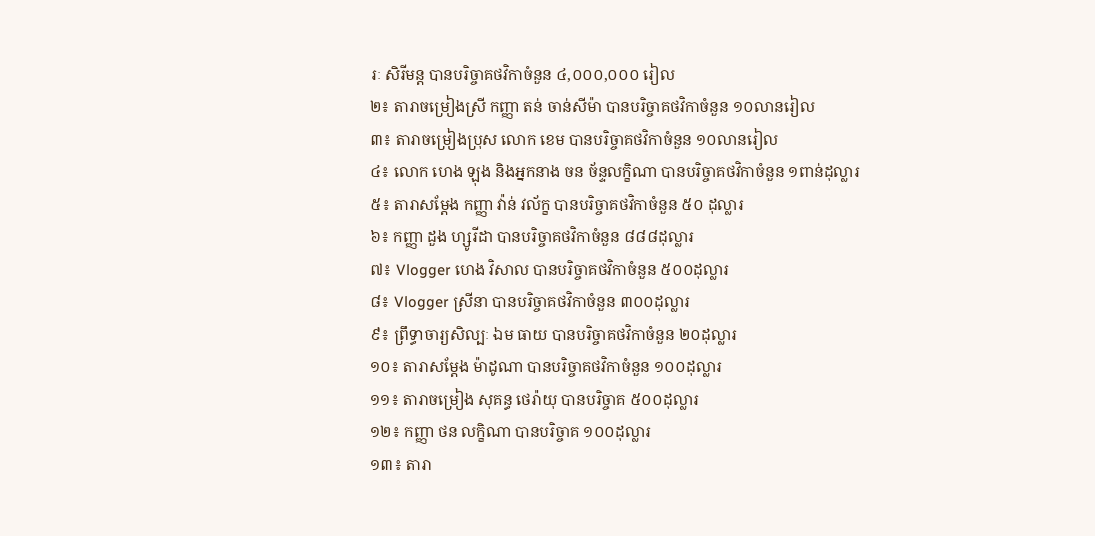រៈ សិរីមន្ត បានបរិច្ចាគថវិកាចំនួន ៤,០០០,០០០ រៀល
២៖ តារាចម្រៀងស្រី កញ្ញា តន់ ចាន់សីម៉ា បានបរិច្ចាគថវិកាចំនួន ១០លានរៀល
៣៖ តារាចម្រៀងប្រុស លោក ខេម បានបរិច្ចាគថវិកាចំនួន ១០លានរៀល
៤៖ លោក ហេង ឡុង និងអ្នកនាង ចន ច័ន្ទលក្ខិណា បានបរិច្ចាគថវិកាចំនួន ១ពាន់ដុល្លារ
៥៖ តារាសម្តែង កញ្ញា វ៉ាន់ វល័ក្ខ បានបរិច្ចាគថវិកាចំនួន ៥០ ដុល្លារ
៦៖ កញ្ញា ដួង ហ្សូរីដា បានបរិច្ចាគថវិកាចំនួន ៨៨៨ដុល្លារ
៧៖ Vlogger ហេង វិសាល បានបរិច្ចាគថវិកាចំនួន ៥០០ដុល្លារ
៨៖ Vlogger ស្រីនា បានបរិច្ចាគថវិកាចំនួន ៣០០ដុល្លារ
៩៖ ព្រឹទ្ធាចារ្យសិល្បៈ ឯម ធាយ បានបរិច្ចាគថវិកាចំនួន ២០ដុល្លារ
១០៖ តារាសម្តែង ម៉ាដូណា បានបរិច្ចាគថវិកាចំនួន ១០០ដុល្លារ
១១៖ តារាចម្រៀង សុគន្ធ ថេរ៉ាយុ បានបរិច្ចាគ ៥០០ដុល្លារ
១២៖ កញ្ញា ថន លក្ខិណា បានបរិច្ចាគ ១០០ដុល្លារ
១៣៖ តារា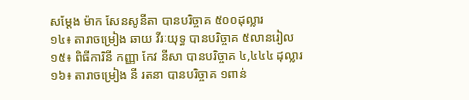សម្តែង ម៉ាក សែនសូនីតា បានបរិច្ចាគ ៥០០ដុល្លារ
១៤៖ តារាចម្រៀង ឆាយ វីរៈយុទ្ធ បានបរិច្ចាគ ៥លានរៀល
១៥៖ ពិធីការិនី កញ្ញា កែវ នីសា បានបរិច្ចាគ ៤,៤៤៤ ដុល្លារ
១៦៖ តារាចម្រៀង នី រតនា បានបរិច្ចាគ ១ពាន់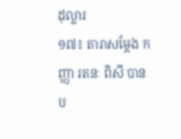ដុល្លារ
១៧៖ តារាសម្តែង កញ្ញា រតនៈ ពិសី បានប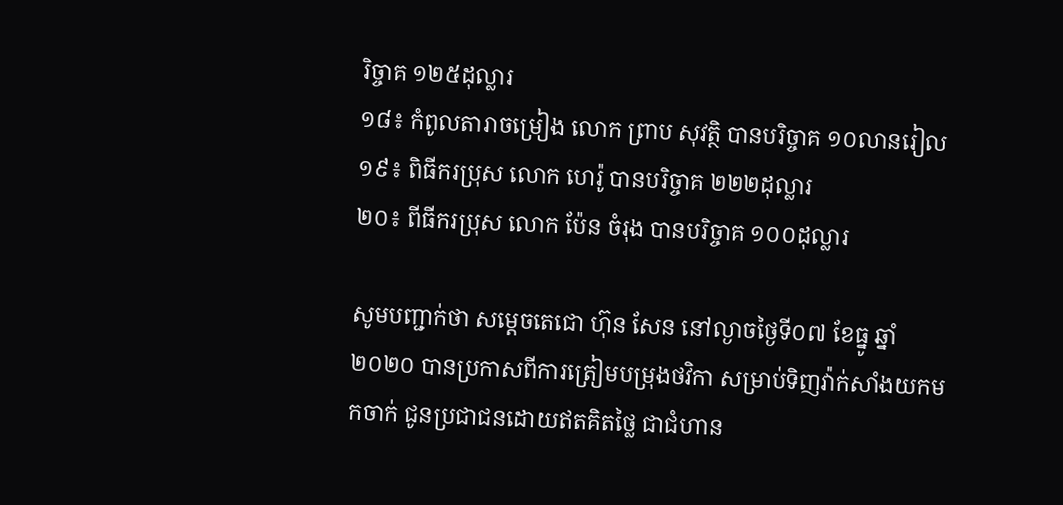រិច្ចាគ ១២៥ដុល្លារ
១៨៖ កំពូលតារាចម្រៀង លោក ព្រាប សុវត្ថិ បានបរិច្ចាគ ១០លានរៀល
១៩៖ ពិធីករប្រុស លោក ហេរ៉ូ បានបរិច្ចាគ ២២២ដុល្លារ
២០៖ ពីធីករប្រុស លោក ប៉ែន ចំរុង បានបរិច្ចាគ ១០០ដុល្លារ

សូមបញ្ជាក់ថា សម្តេចតេជោ ហ៊ុន សែន នៅល្ងាចថ្ងៃទី០៧ ខែធ្នូ ឆ្នាំ២០២០ បានប្រកាសពីការត្រៀមបម្រុងថវិកា សម្រាប់ទិញវ៉ាក់សាំងយកមកចាក់ ជូនប្រជាជនដោយឥតគិតថ្លៃ ជាជំហាន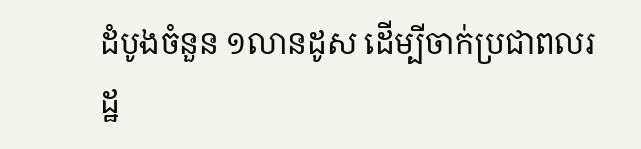ដំបូងចំនួន ១លានដូស ដើម្បីចាក់ប្រជាពលរដ្ឋ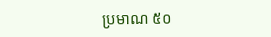ប្រមាណ ៥០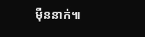ម៉ឺននាក់៕